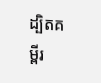ដ្បិតគម្ពីរ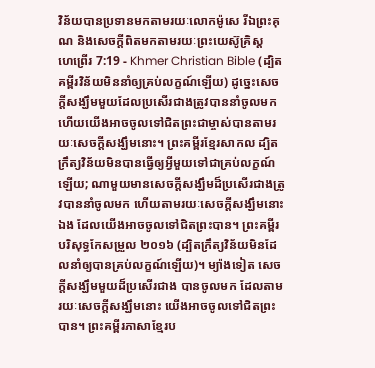វិន័យបានប្រទានមកតាមរយៈលោកម៉ូសេ រីឯព្រះគុណ និងសេចក្ដីពិតមកតាមរយៈព្រះយេស៊ូគ្រិស្ដ
ហេព្រើរ 7:19 - Khmer Christian Bible (ដ្បិតគម្ពីរវិន័យមិននាំឲ្យគ្រប់លក្ខណ៍ឡើយ) ដូច្នេះសេចក្ដីសង្ឃឹមមួយដែលប្រសើរជាងត្រូវបាននាំចូលមក ហើយយើងអាចចូលទៅជិតព្រះជាម្ចាស់បានតាមរយៈសេចក្ដីសង្ឃឹមនោះ។ ព្រះគម្ពីរខ្មែរសាកល ដ្បិតក្រឹត្យវិន័យមិនបានធ្វើឲ្យអ្វីមួយទៅជាគ្រប់លក្ខណ៍ឡើយ; ណាមួយមានសេចក្ដីសង្ឃឹមដ៏ប្រសើរជាងត្រូវបាននាំចូលមក ហើយតាមរយៈសេចក្ដីសង្ឃឹមនោះឯង ដែលយើងអាចចូលទៅជិតព្រះបាន។ ព្រះគម្ពីរបរិសុទ្ធកែសម្រួល ២០១៦ (ដ្បិតក្រឹត្យវិន័យមិនដែលនាំឲ្យបានគ្រប់លក្ខណ៍ឡើយ)។ ម្យ៉ាងទៀត សេចក្តីសង្ឃឹមមួយដ៏ប្រសើរជាង បានចូលមក ដែលតាមរយៈសេចក្តីសង្ឃឹមនោះ យើងអាចចូលទៅជិតព្រះបាន។ ព្រះគម្ពីរភាសាខ្មែរប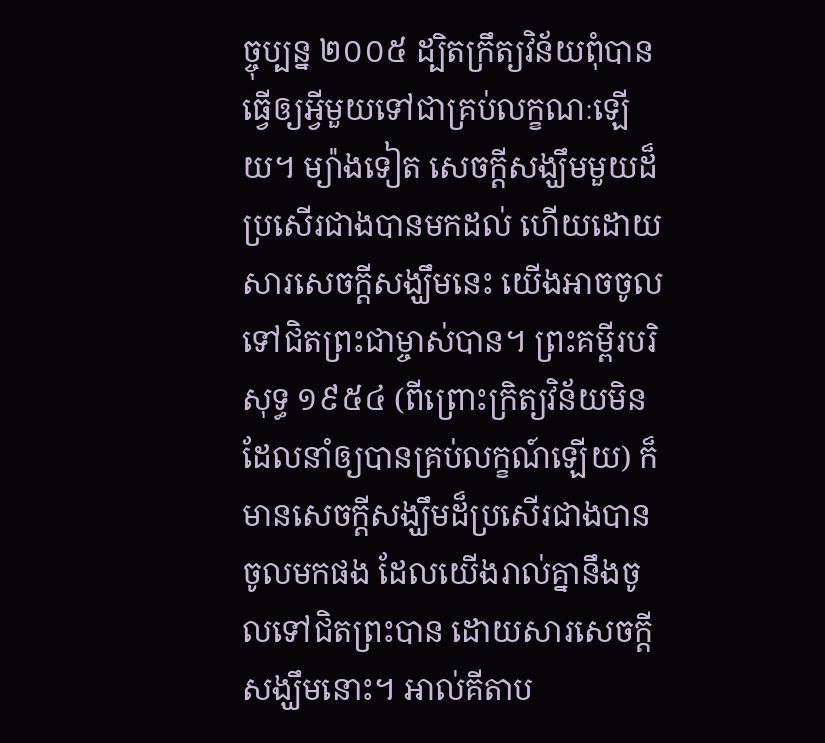ច្ចុប្បន្ន ២០០៥ ដ្បិតក្រឹត្យវិន័យពុំបានធ្វើឲ្យអ្វីមួយទៅជាគ្រប់លក្ខណៈឡើយ។ ម្យ៉ាងទៀត សេចក្ដីសង្ឃឹមមួយដ៏ប្រសើរជាងបានមកដល់ ហើយដោយសារសេចក្ដីសង្ឃឹមនេះ យើងអាចចូលទៅជិតព្រះជាម្ចាស់បាន។ ព្រះគម្ពីរបរិសុទ្ធ ១៩៥៤ (ពីព្រោះក្រិត្យវិន័យមិនដែលនាំឲ្យបានគ្រប់លក្ខណ៍ឡើយ) ក៏មានសេចក្ដីសង្ឃឹមដ៏ប្រសើរជាងបានចូលមកផង ដែលយើងរាល់គ្នានឹងចូលទៅជិតព្រះបាន ដោយសារសេចក្ដីសង្ឃឹមនោះ។ អាល់គីតាប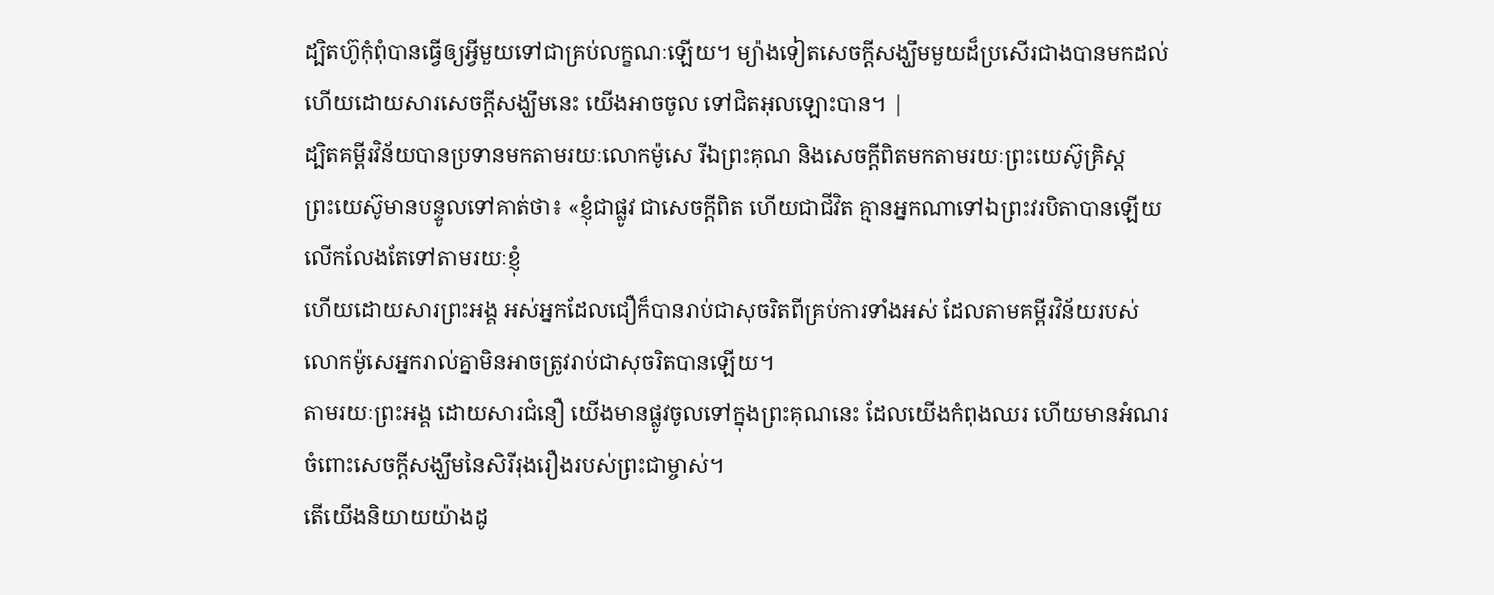ដ្បិតហ៊ូកុំពុំបានធ្វើឲ្យអ្វីមួយទៅជាគ្រប់លក្ខណៈឡើយ។ ម្យ៉ាងទៀតសេចក្ដីសង្ឃឹមមួយដ៏ប្រសើរជាងបានមកដល់ ហើយដោយសារសេចក្ដីសង្ឃឹមនេះ យើងអាចចូល ទៅជិតអុលឡោះបាន។ |
ដ្បិតគម្ពីរវិន័យបានប្រទានមកតាមរយៈលោកម៉ូសេ រីឯព្រះគុណ និងសេចក្ដីពិតមកតាមរយៈព្រះយេស៊ូគ្រិស្ដ
ព្រះយេស៊ូមានបន្ទូលទៅគាត់ថា៖ «ខ្ញុំជាផ្លូវ ជាសេចក្ដីពិត ហើយជាជីវិត គ្មានអ្នកណាទៅឯព្រះវរបិតាបានឡើយ លើកលែងតែទៅតាមរយៈខ្ញុំ
ហើយដោយសារព្រះអង្គ អស់អ្នកដែលជឿក៏បានរាប់ជាសុចរិតពីគ្រប់ការទាំងអស់ ដែលតាមគម្ពីរវិន័យរបស់លោកម៉ូសេអ្នករាល់គ្នាមិនអាចត្រូវរាប់ជាសុចរិតបានឡើយ។
តាមរយៈព្រះអង្គ ដោយសារជំនឿ យើងមានផ្លូវចូលទៅក្នុងព្រះគុណនេះ ដែលយើងកំពុងឈរ ហើយមានអំណរចំពោះសេចក្ដីសង្ឃឹមនៃសិរីរុងរឿងរបស់ព្រះជាម្ចាស់។
តើយើងនិយាយយ៉ាងដូ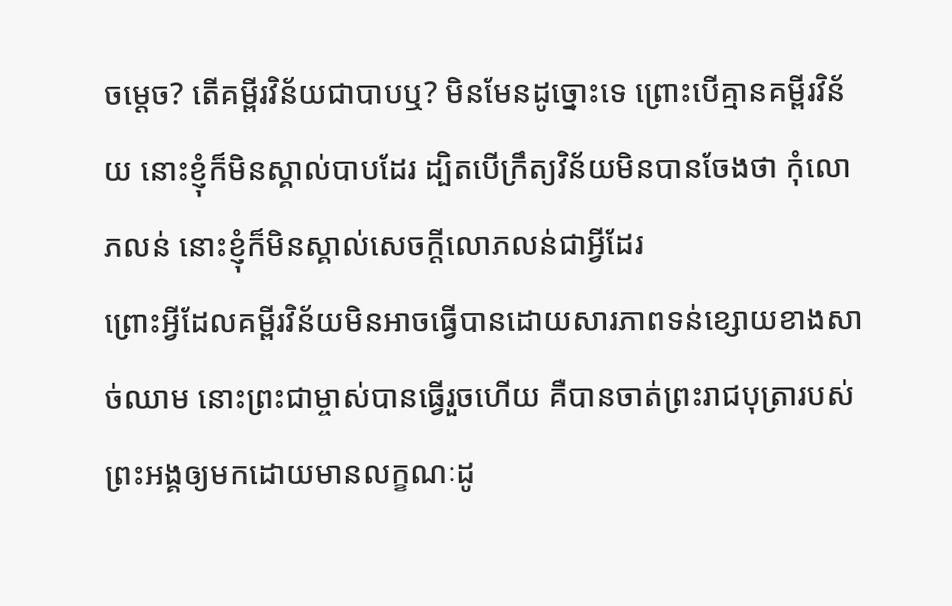ចម្ដេច? តើគម្ពីរវិន័យជាបាបឬ? មិនមែនដូច្នោះទេ ព្រោះបើគ្មានគម្ពីរវិន័យ នោះខ្ញុំក៏មិនស្គាល់បាបដែរ ដ្បិតបើក្រឹត្យវិន័យមិនបានចែងថា កុំលោភលន់ នោះខ្ញុំក៏មិនស្គាល់សេចក្ដីលោភលន់ជាអ្វីដែរ
ព្រោះអ្វីដែលគម្ពីរវិន័យមិនអាចធ្វើបានដោយសារភាពទន់ខ្សោយខាងសាច់ឈាម នោះព្រះជាម្ចាស់បានធ្វើរួចហើយ គឺបានចាត់ព្រះរាជបុត្រារបស់ព្រះអង្គឲ្យមកដោយមានលក្ខណៈដូ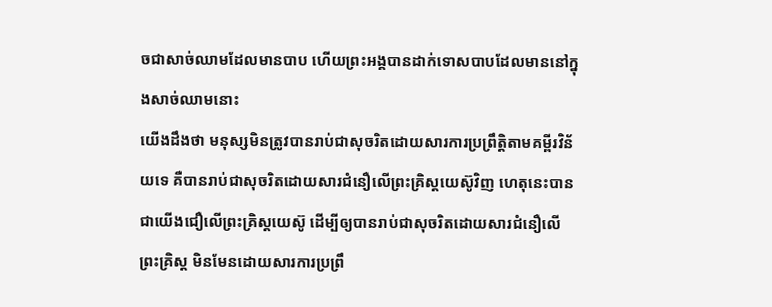ចជាសាច់ឈាមដែលមានបាប ហើយព្រះអង្គបានដាក់ទោសបាបដែលមាននៅក្នុងសាច់ឈាមនោះ
យើងដឹងថា មនុស្សមិនត្រូវបានរាប់ជាសុចរិតដោយសារការប្រព្រឹត្តិតាមគម្ពីរវិន័យទេ គឺបានរាប់ជាសុចរិតដោយសារជំនឿលើព្រះគ្រិស្ដយេស៊ូវិញ ហេតុនេះបានជាយើងជឿលើព្រះគ្រិស្ដយេស៊ូ ដើម្បីឲ្យបានរាប់ជាសុចរិតដោយសារជំនឿលើព្រះគ្រិស្ដ មិនមែនដោយសារការប្រព្រឹ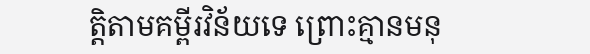ត្តិតាមគម្ពីរវិន័យទេ ព្រោះគ្មានមនុ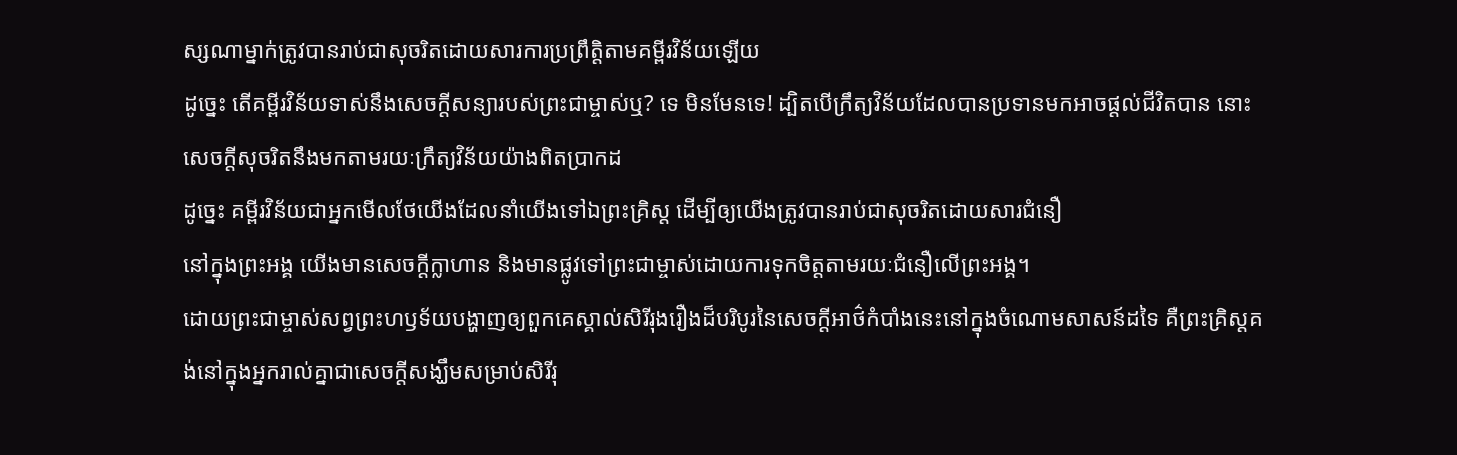ស្សណាម្នាក់ត្រូវបានរាប់ជាសុចរិតដោយសារការប្រព្រឹត្តិតាមគម្ពីរវិន័យឡើយ
ដូច្នេះ តើគម្ពីរវិន័យទាស់នឹងសេចក្ដីសន្យារបស់ព្រះជាម្ចាស់ឬ? ទេ មិនមែនទេ! ដ្បិតបើក្រឹត្យវិន័យដែលបានប្រទានមកអាចផ្ដល់ជីវិតបាន នោះសេចក្ដីសុចរិតនឹងមកតាមរយៈក្រឹត្យវិន័យយ៉ាងពិតប្រាកដ
ដូច្នេះ គម្ពីរវិន័យជាអ្នកមើលថែយើងដែលនាំយើងទៅឯព្រះគ្រិស្ដ ដើម្បីឲ្យយើងត្រូវបានរាប់ជាសុចរិតដោយសារជំនឿ
នៅក្នុងព្រះអង្គ យើងមានសេចក្ដីក្លាហាន និងមានផ្លូវទៅព្រះជាម្ចាស់ដោយការទុកចិត្ដតាមរយៈជំនឿលើព្រះអង្គ។
ដោយព្រះជាម្ចាស់សព្វព្រះហឫទ័យបង្ហាញឲ្យពួកគេស្គាល់សិរីរុងរឿងដ៏បរិបូរនៃសេចក្ដីអាថ៌កំបាំងនេះនៅក្នុងចំណោមសាសន៍ដទៃ គឺព្រះគ្រិស្ដគង់នៅក្នុងអ្នករាល់គ្នាជាសេចក្ដីសង្ឃឹមសម្រាប់សិរីរុ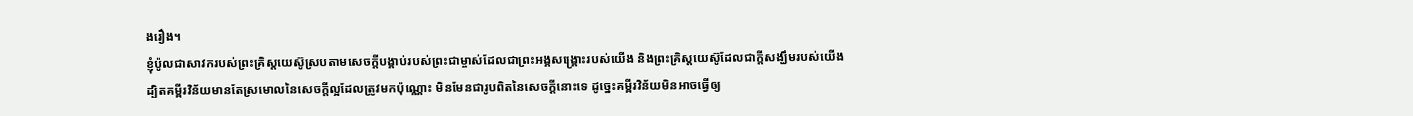ងរឿង។
ខ្ញុំប៉ូលជាសាវករបស់ព្រះគ្រិស្ដយេស៊ូស្របតាមសេចក្ដីបង្គាប់របស់ព្រះជាម្ចាស់ដែលជាព្រះអង្គសង្គ្រោះរបស់យើង និងព្រះគ្រិស្ដយេស៊ូដែលជាក្ដីសង្ឃឹមរបស់យើង
ដ្បិតគម្ពីរវិន័យមានតែស្រមោលនៃសេចក្ដីល្អដែលត្រូវមកប៉ុណ្ណោះ មិនមែនជារូបពិតនៃសេចក្ដីនោះទេ ដូច្នេះគម្ពីរវិន័យមិនអាចធ្វើឲ្យ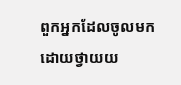ពួកអ្នកដែលចូលមកដោយថ្វាយយ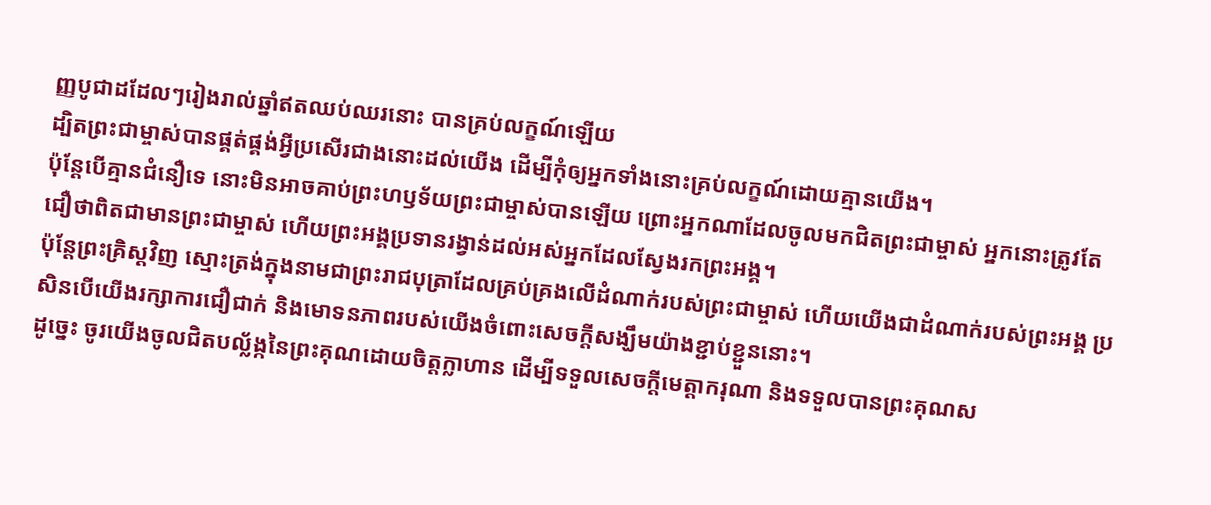ញ្ញបូជាដដែលៗរៀងរាល់ឆ្នាំឥតឈប់ឈរនោះ បានគ្រប់លក្ខណ៍ឡើយ
ដ្បិតព្រះជាម្ចាស់បានផ្គត់ផ្គង់អ្វីប្រសើរជាងនោះដល់យើង ដើម្បីកុំឲ្យអ្នកទាំងនោះគ្រប់លក្ខណ៍ដោយគ្មានយើង។
ប៉ុន្ដែបើគ្មានជំនឿទេ នោះមិនអាចគាប់ព្រះហឫទ័យព្រះជាម្ចាស់បានឡើយ ព្រោះអ្នកណាដែលចូលមកជិតព្រះជាម្ចាស់ អ្នកនោះត្រូវតែជឿថាពិតជាមានព្រះជាម្ចាស់ ហើយព្រះអង្គប្រទានរង្វាន់ដល់អស់អ្នកដែលស្វែងរកព្រះអង្គ។
ប៉ុន្ដែព្រះគ្រិស្ដវិញ ស្មោះត្រង់ក្នុងនាមជាព្រះរាជបុត្រាដែលគ្រប់គ្រងលើដំណាក់របស់ព្រះជាម្ចាស់ ហើយយើងជាដំណាក់របស់ព្រះអង្គ ប្រសិនបើយើងរក្សាការជឿជាក់ និងមោទនភាពរបស់យើងចំពោះសេចក្ដីសង្ឃឹមយ៉ាងខ្ជាប់ខ្ជួននោះ។
ដូច្នេះ ចូរយើងចូលជិតបល្ល័ង្កនៃព្រះគុណដោយចិត្ដក្លាហាន ដើម្បីទទួលសេចក្ដីមេត្ដាករុណា និងទទួលបានព្រះគុណស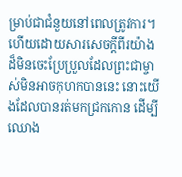ម្រាប់ជាជំនួយនៅពេលត្រូវការ។
ហើយដោយសារសេចក្ដីពីរយ៉ាងដ៏មិនចេះប្រែប្រួលដែលព្រះជាម្ចាស់មិនអាចកុហកបាននេះ នោះយើងដែលបានរត់មកជ្រកកោន ដើម្បីឈោង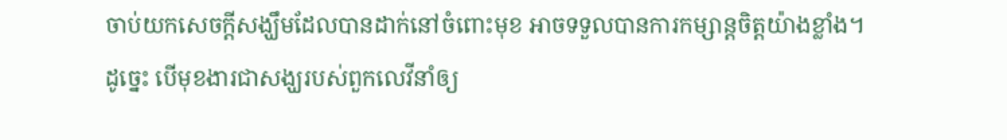ចាប់យកសេចក្ដីសង្ឃឹមដែលបានដាក់នៅចំពោះមុខ អាចទទួលបានការកម្សាន្តចិត្តយ៉ាងខ្លាំង។
ដូច្នេះ បើមុខងារជាសង្ឃរបស់ពួកលេវីនាំឲ្យ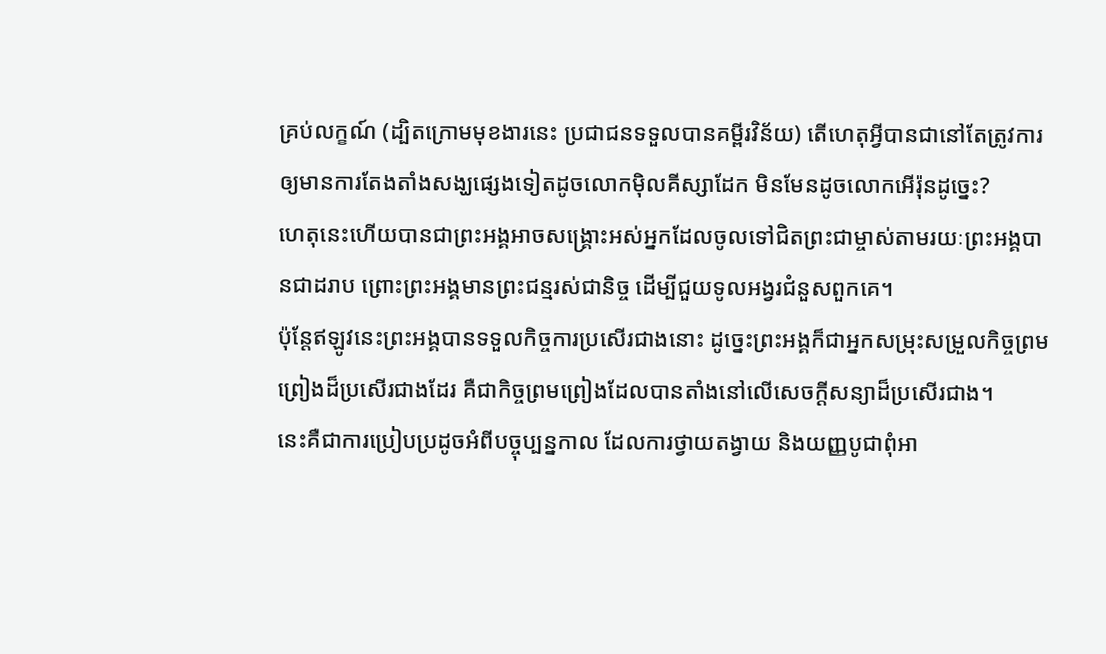គ្រប់លក្ខណ៍ (ដ្បិតក្រោមមុខងារនេះ ប្រជាជនទទួលបានគម្ពីរវិន័យ) តើហេតុអ្វីបានជានៅតែត្រូវការឲ្យមានការតែងតាំងសង្ឃផ្សេងទៀតដូចលោកម៉ិលគីស្សាដែក មិនមែនដូចលោកអើរ៉ុនដូច្នេះ?
ហេតុនេះហើយបានជាព្រះអង្គអាចសង្គ្រោះអស់អ្នកដែលចូលទៅជិតព្រះជាម្ចាស់តាមរយៈព្រះអង្គបានជាដរាប ព្រោះព្រះអង្គមានព្រះជន្មរស់ជានិច្ច ដើម្បីជួយទូលអង្វរជំនួសពួកគេ។
ប៉ុន្ដែឥឡូវនេះព្រះអង្គបានទទួលកិច្ចការប្រសើរជាងនោះ ដូច្នេះព្រះអង្គក៏ជាអ្នកសម្រុះសម្រួលកិច្ចព្រមព្រៀងដ៏ប្រសើរជាងដែរ គឺជាកិច្ចព្រមព្រៀងដែលបានតាំងនៅលើសេចក្ដីសន្យាដ៏ប្រសើរជាង។
នេះគឺជាការប្រៀបប្រដូចអំពីបច្ចុប្បន្នកាល ដែលការថ្វាយតង្វាយ និងយញ្ញបូជាពុំអា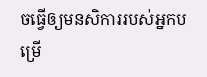ចធ្វើឲ្យមនសិការរបស់អ្នកបម្រើ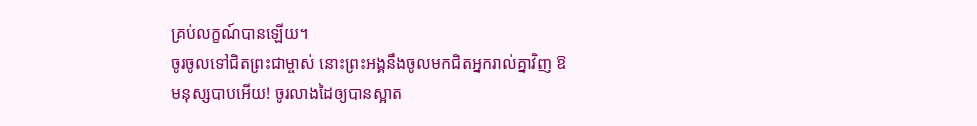គ្រប់លក្ខណ៍បានឡើយ។
ចូរចូលទៅជិតព្រះជាម្ចាស់ នោះព្រះអង្គនឹងចូលមកជិតអ្នករាល់គ្នាវិញ ឱមនុស្សបាបអើយ! ចូរលាងដៃឲ្យបានស្អាត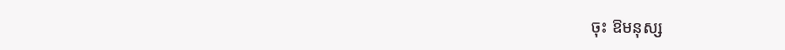ចុះ ឱមនុស្ស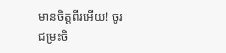មានចិត្តពីរអើយ! ចូរជម្រះចិ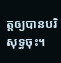ត្តឲ្យបានបរិសុទ្ធចុះ។